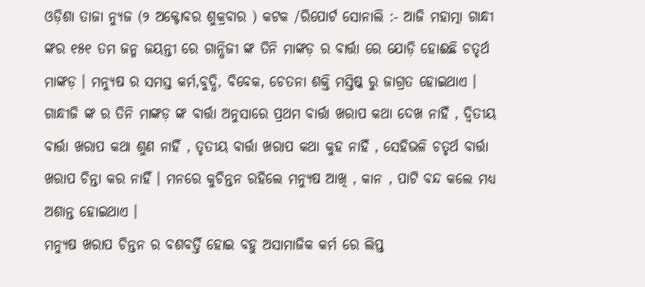ଓଡ଼ିଶା ତାଜା ନ୍ୟୁଜ (୨ ଅକ୍ଟୋବର ଶୁକ୍ରବାର ) କଟକ /ରିପୋର୍ଟ ସୋନାଲି :- ଆଜି ମହାତ୍ମା ଗାନ୍ଧୀ ଙ୍କର ୧୫୧ ତମ ଜନ୍ମ ଜୟନ୍ତୀ ରେ ଗାନ୍ଧିଜୀ ଙ୍କ ତିନି ମାଙ୍କଡ଼ ର ବାର୍ତ୍ତା ରେ ଯୋଡ଼ି ହୋଈଛି ଚତୃର୍ଥ ମାଙ୍କଡ଼ । ମନ୍ୟୁଷ ର ସମସ୍ତ କର୍ମ,ବୁଦ୍ଧି, ବିବେକ, ଚେତନା ଶକ୍ତି ମସ୍ତିଷ୍କ ରୁ ଜାଗ୍ରତ ହୋଇଥାଏ । ଗାନ୍ଧୀଜି ଙ୍କ ର ତିନି ମାଙ୍କଡ଼ ଙ୍କ ବାର୍ତ୍ତା ଅନୁସାରେ ପ୍ରଥମ ବାର୍ତ୍ତା ଖରାପ କଥା ଦେଖ ନାହିଁ , ଦ୍ବିତୀୟ ବାର୍ତ୍ତା ଖରାପ କଥା ଶୁଣ ନାହିଁ , ତୃତୀୟ ବାର୍ତ୍ତା ଖରାପ କଥା କୁହ ନାହିଁ , ସେହିଭଳି ଚତୃର୍ଥ ବାର୍ତ୍ତା ଖରାପ ଚିନ୍ତା କର ନାହିଁ । ମନରେ କୁଚିନ୍ତନ ରହିଲେ ମନ୍ୟୁଷ ଆଖି , କାନ , ପାଟି ବନ୍ଦ କଲେ ମଧ୍ୟ ଅଶାନ୍ତ ହୋଇଥାଏ ।
ମନ୍ୟୁଷ ଖରାପ ଚିନ୍ତନ ର ବଶବର୍ତ୍ତି ହୋଇ ବହୁ ଅସାମାଜିକ କର୍ମ ରେ ଲିପ୍ତ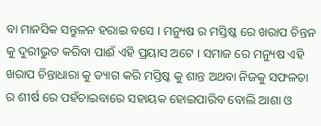ବା ମାନସିକ ସନ୍ତୁଳନ ହରାଇ ବସେ । ମନ୍ୟୁଷ ର ମସ୍ତିଷ୍କ ରେ ଖରାପ ଚିନ୍ତନ କୁ ଦୁରୀଭୁତ କରିବା ପାଈଁ ଏହି ପ୍ରୟାସ ଅଟେ । ସମାଜ ରେ ମନ୍ୟୁଷ ଏହି ଖରାପ ଚିନ୍ତାଧାରା କୁ ତ୍ୟାଗ କରି ମସ୍ତିଷ୍କ କୁ ଶାନ୍ତ ଅଥବା ନିଜକୁ ସଫଳତା ର ଶୀର୍ଷ ରେ ପହଁଚାଇବାରେ ସହାୟକ ହୋଇପାରିବ ବୋଲି ଆଶା ଓ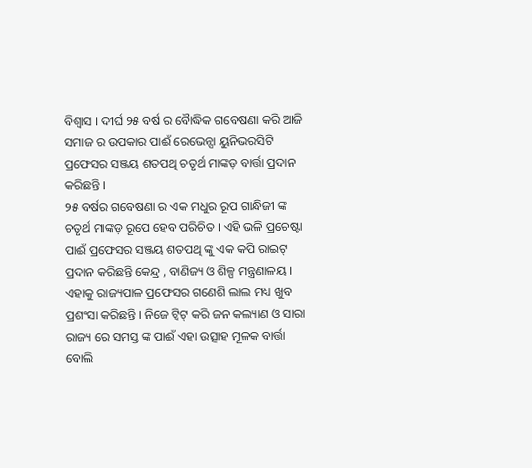ବିଶ୍ୱାସ । ଦୀର୍ଘ ୨୫ ବର୍ଷ ର ବୋୖଦ୍ଧିକ ଗବେଷଣା କରି ଆଜି ସମାଜ ର ଉପକାର ପାଈଁ ରେଭେନ୍ସା ୟୁନିଭରସିଟି ପ୍ରଫେସର ସଞ୍ଜୟ ଶତପଥି ଚତୃର୍ଥ ମାଙ୍କଡ଼ ବାର୍ତ୍ତା ପ୍ରଦାନ କରିଛନ୍ତି ।
୨୫ ବର୍ଷର ଗବେଷଣା ର ଏକ ମଧୁର ରୂପ ଗାନ୍ଧିଜୀ ଙ୍କ ଚତୃର୍ଥ ମାଙ୍କଡ଼ ରୂପେ ହେବ ପରିଚିତ । ଏହି ଭଳି ପ୍ରଚେଷ୍ଟା ପାଈଁ ପ୍ରଫେସର ସଞ୍ଜୟ ଶତପଥି ଙ୍କୁ ଏକ କପି ରାଇଟ୍ ପ୍ରଦାନ କରିଛନ୍ତି କେନ୍ଦ୍ର , ବାଣିଜ୍ୟ ଓ ଶିଳ୍ପ ମନ୍ତ୍ରଣାଳୟ । ଏହାକୁ ରାଜ୍ୟପାଳ ପ୍ରଫେସର ଗଣେଶି ଲାଲ ମଧ୍ୟ ଖୁବ ପ୍ରଶଂସା କରିଛନ୍ତି । ନିଜେ ଟ୍ୱିଟ୍ କରି ଜନ କଲ୍ୟାଣ ଓ ସାରା ରାଜ୍ୟ ରେ ସମସ୍ତ ଙ୍କ ପାଈଁ ଏହା ଉତ୍ସାହ ମୂଳକ ବାର୍ତ୍ତା ବୋଲି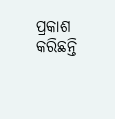ପ୍ରକାଶ କରିଛନ୍ତି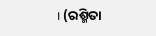। (ରଶ୍ମିତା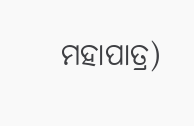ମହାପାତ୍ର)